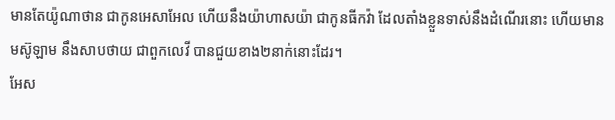មានតែយ៉ូណាថាន ជាកូនអេសាអែល ហើយនឹងយ៉ាហាសយ៉ា ជាកូនធីកវ៉ា ដែលតាំងខ្លួនទាស់នឹងដំណើរនោះ ហើយមានមស៊ូឡាម នឹងសាបថាយ ជាពួកលេវី បានជួយខាង២នាក់នោះដែរ។
អែស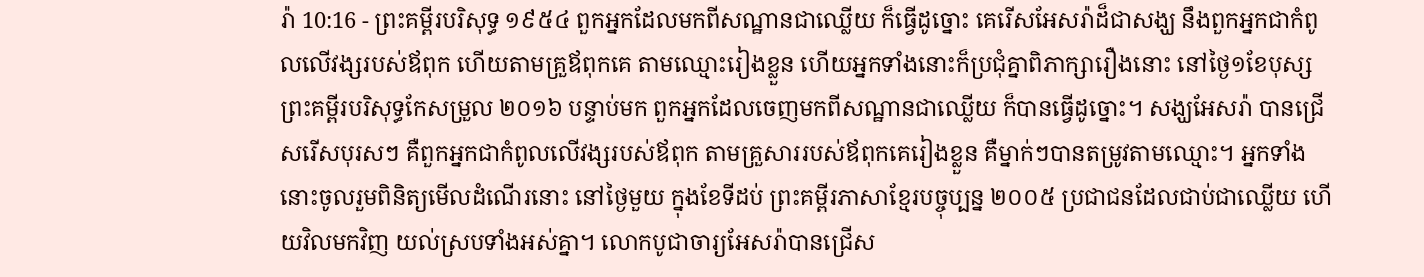រ៉ា 10:16 - ព្រះគម្ពីរបរិសុទ្ធ ១៩៥៤ ពួកអ្នកដែលមកពីសណ្ឋានជាឈ្លើយ ក៏ធ្វើដូច្នោះ គេរើសអែសរ៉ាដ៏ជាសង្ឃ នឹងពួកអ្នកជាកំពូលលើវង្សរបស់ឪពុក ហើយតាមគ្រួឪពុកគេ តាមឈ្មោះរៀងខ្លួន ហើយអ្នកទាំងនោះក៏ប្រជុំគ្នាពិភាក្សារឿងនោះ នៅថ្ងៃ១ខែបុស្ស ព្រះគម្ពីរបរិសុទ្ធកែសម្រួល ២០១៦ បន្ទាប់មក ពួកអ្នកដែលចេញមកពីសណ្ឋានជាឈ្លើយ ក៏បានធ្វើដូច្នោះ។ សង្ឃអែសរ៉ា បានជ្រើសរើសបុរសៗ គឺពួកអ្នកជាកំពូលលើវង្សរបស់ឪពុក តាមគ្រួសាររបស់ឪពុកគេរៀងខ្លួន គឺម្នាក់ៗបានតម្រូវតាមឈ្មោះ។ អ្នកទាំងនោះចូលរួមពិនិត្យមើលដំណើរនោះ នៅថ្ងៃមួយ ក្នុងខែទីដប់ ព្រះគម្ពីរភាសាខ្មែរបច្ចុប្បន្ន ២០០៥ ប្រជាជនដែលជាប់ជាឈ្លើយ ហើយវិលមកវិញ យល់ស្របទាំងអស់គ្នា។ លោកបូជាចារ្យអែសរ៉ាបានជ្រើស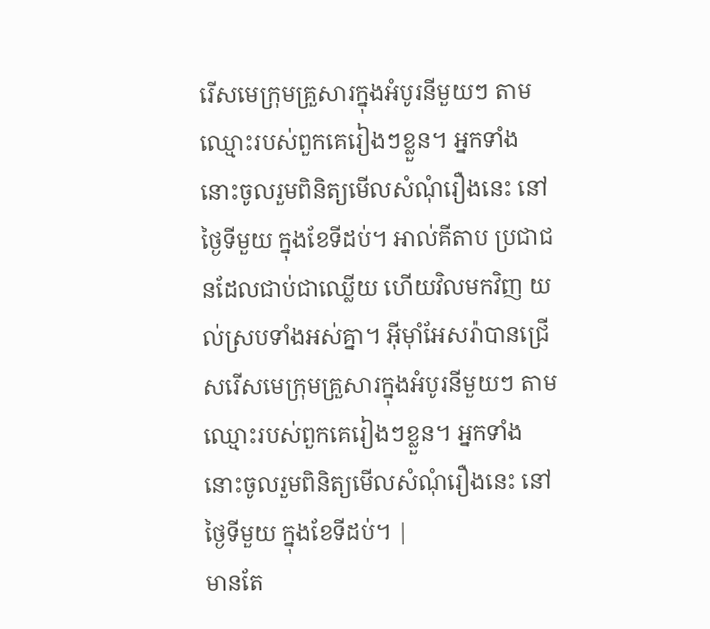រើសមេក្រុមគ្រួសារក្នុងអំបូរនីមួយៗ តាមឈ្មោះរបស់ពួកគេរៀងៗខ្លួន។ អ្នកទាំងនោះចូលរួមពិនិត្យមើលសំណុំរឿងនេះ នៅថ្ងៃទីមួយ ក្នុងខែទីដប់។ អាល់គីតាប ប្រជាជនដែលជាប់ជាឈ្លើយ ហើយវិលមកវិញ យល់ស្របទាំងអស់គ្នា។ អ៊ីមុាំអែសរ៉ាបានជ្រើសរើសមេក្រុមគ្រួសារក្នុងអំបូរនីមួយៗ តាមឈ្មោះរបស់ពួកគេរៀងៗខ្លួន។ អ្នកទាំងនោះចូលរួមពិនិត្យមើលសំណុំរឿងនេះ នៅថ្ងៃទីមួយ ក្នុងខែទីដប់។ |
មានតែ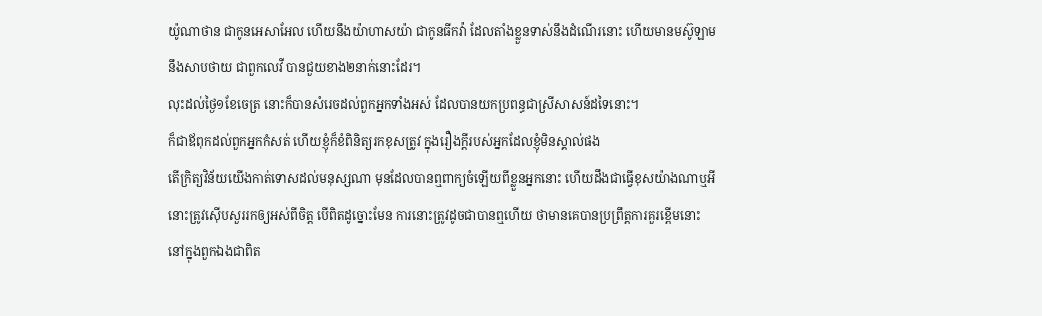យ៉ូណាថាន ជាកូនអេសាអែល ហើយនឹងយ៉ាហាសយ៉ា ជាកូនធីកវ៉ា ដែលតាំងខ្លួនទាស់នឹងដំណើរនោះ ហើយមានមស៊ូឡាម នឹងសាបថាយ ជាពួកលេវី បានជួយខាង២នាក់នោះដែរ។
លុះដល់ថ្ងៃ១ខែចេត្រ នោះក៏បានសំរេចដល់ពួកអ្នកទាំងអស់ ដែលបានយកប្រពន្ធជាស្រីសាសន៍ដទៃនោះ។
ក៏ជាឪពុកដល់ពួកអ្នកកំសត់ ហើយខ្ញុំក៏ខំពិនិត្យរកខុសត្រូវ ក្នុងរឿងក្តីរបស់អ្នកដែលខ្ញុំមិនស្គាល់ផង
តើក្រិត្យវិន័យយើងកាត់ទោសដល់មនុស្សណា មុនដែលបានឮពាក្យចំឡើយពីខ្លួនអ្នកនោះ ហើយដឹងជាធ្វើខុសយ៉ាងណាឬអី
នោះត្រូវស៊ើបសួររកឲ្យអស់ពីចិត្ត បើពិតដូច្នោះមែន ការនោះត្រូវដូចជាបានឮហើយ ថាមានគេបានប្រព្រឹត្តការគួរខ្ពើមនោះ នៅក្នុងពួកឯងជាពិត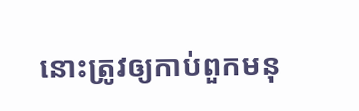នោះត្រូវឲ្យកាប់ពួកមនុ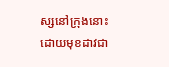ស្សនៅក្រុងនោះ ដោយមុខដាវជា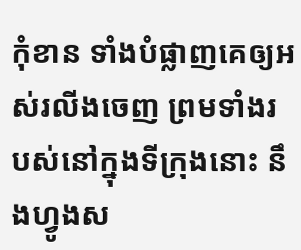កុំខាន ទាំងបំផ្លាញគេឲ្យអស់រលីងចេញ ព្រមទាំងរបស់នៅក្នុងទីក្រុងនោះ នឹងហ្វូងស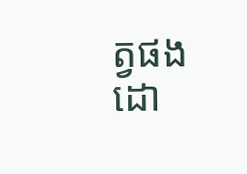ត្វផង ដោ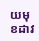យមុខដាវ